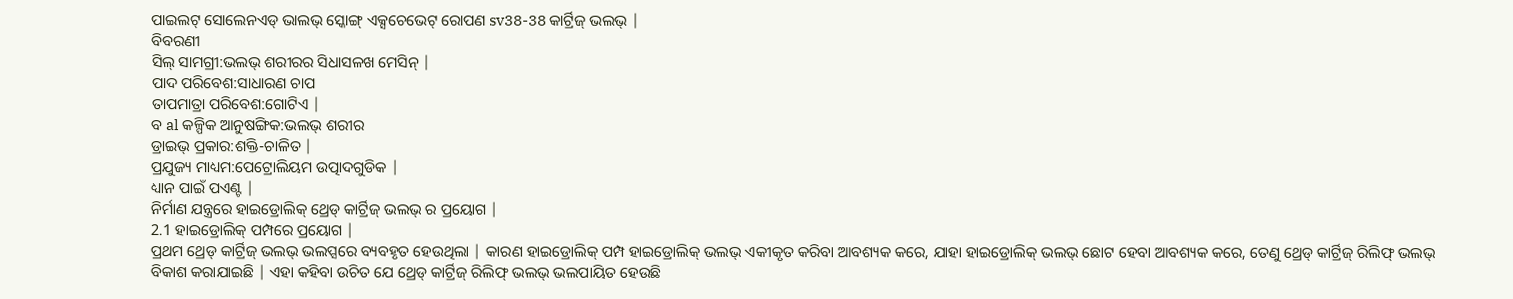ପାଇଲଟ୍ ସୋଲେନଏଡ୍ ଭାଲଭ୍ ସ୍କୋଙ୍ଗ୍ ଏକ୍ସଚେଭେଟ୍ ରୋପଣ sv38-38 କାର୍ଟ୍ରିଜ୍ ଭଲଭ୍ |
ବିବରଣୀ
ସିଲ୍ ସାମଗ୍ରୀ:ଭଲଭ୍ ଶରୀରର ସିଧାସଳଖ ମେସିନ୍ |
ପାଦ ପରିବେଶ:ସାଧାରଣ ଚାପ
ତାପମାତ୍ରା ପରିବେଶ:ଗୋଟିଏ |
ବ al କଳ୍ପିକ ଆନୁଷଙ୍ଗିକ:ଭଲଭ୍ ଶରୀର
ଡ୍ରାଇଭ୍ ପ୍ରକାର:ଶକ୍ତି-ଚାଳିତ |
ପ୍ରଯୁଜ୍ୟ ମାଧ୍ୟମ:ପେଟ୍ରୋଲିୟମ ଉତ୍ପାଦଗୁଡିକ |
ଧ୍ୟାନ ପାଇଁ ପଏଣ୍ଟ |
ନିର୍ମାଣ ଯନ୍ତ୍ରରେ ହାଇଡ୍ରୋଲିକ୍ ଥ୍ରେଡ୍ କାର୍ଟ୍ରିଜ୍ ଭଲଭ୍ ର ପ୍ରୟୋଗ |
2.1 ହାଇଡ୍ରୋଲିକ୍ ପମ୍ପରେ ପ୍ରୟୋଗ |
ପ୍ରଥମ ଥ୍ରେଡ୍ କାର୍ଟ୍ରିଜ୍ ଭଲଭ୍ ଭଲପ୍ସରେ ବ୍ୟବହୃତ ହେଉଥିଲା | କାରଣ ହାଇଡ୍ରୋଲିକ୍ ପମ୍ପ ହାଇଡ୍ରୋଲିକ୍ ଭଲଭ୍ ଏକୀକୃତ କରିବା ଆବଶ୍ୟକ କରେ, ଯାହା ହାଇଡ୍ରୋଲିକ୍ ଭଲଭ୍ ଛୋଟ ହେବା ଆବଶ୍ୟକ କରେ, ତେଣୁ ଥ୍ରେଡ୍ କାର୍ଟ୍ରିଜ୍ ରିଲିଫ୍ ଭଲଭ୍ ବିକାଶ କରାଯାଇଛି | ଏହା କହିବା ଉଚିତ ଯେ ଥ୍ରେଡ୍ କାର୍ଟ୍ରିଜ୍ ରିଲିଫ୍ ଭଲଭ୍ ଭଲପାୟିତ ହେଉଛି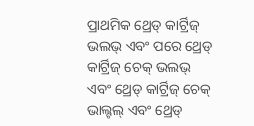ପ୍ରାଥମିକ ଥ୍ରେଡ୍ କାର୍ଟ୍ରିଜ୍ ଭଲଭ୍ ଏବଂ ପରେ ଥ୍ରେଡ୍ କାର୍ଟ୍ରିଜ୍ ଚେକ୍ ଭଲଭ୍ ଏବଂ ଥ୍ରେଡ୍ କାର୍ଟ୍ରିଜ୍ ଚେକ୍ ଭାଲ୍ଟଲ୍ ଏବଂ ଥ୍ରେଡ୍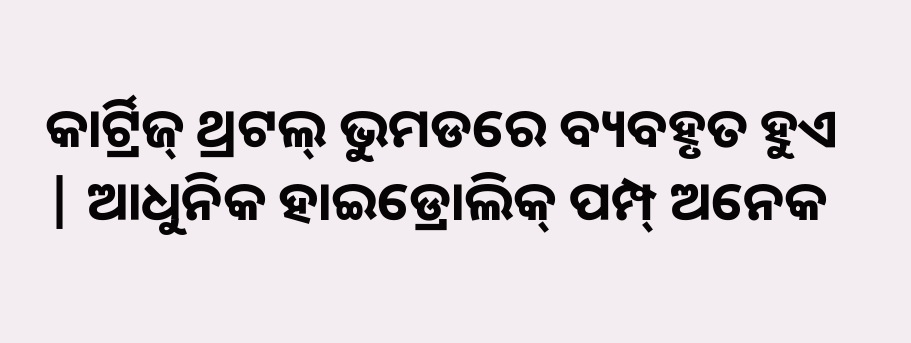କାର୍ଟ୍ରିଜ୍ ଥ୍ରଟଲ୍ ଭୁମଡରେ ବ୍ୟବହୃତ ହୁଏ | ଆଧୁନିକ ହାଇଡ୍ରୋଲିକ୍ ପମ୍ପ୍ ଅନେକ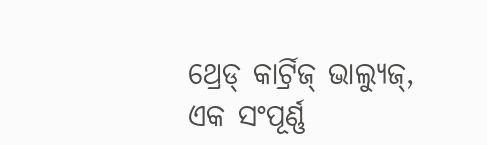ଥ୍ରେଡ୍ କାର୍ଟ୍ରିଜ୍ ଭାଲ୍ୟୁଜ୍, ଏକ ସଂପୂର୍ଣ୍ଣ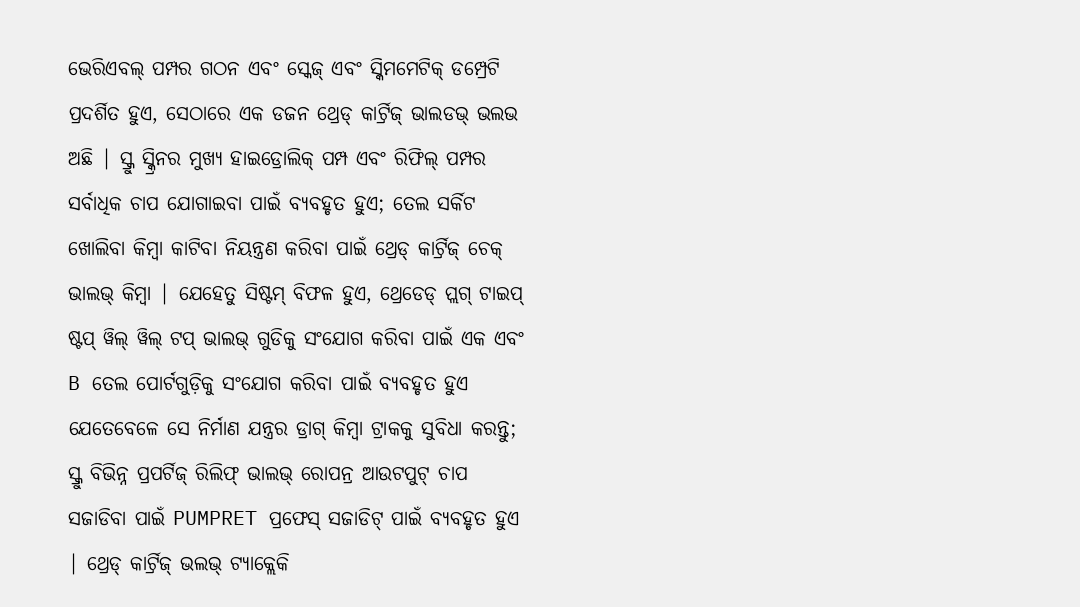ଭେରିଏବଲ୍ ପମ୍ପର ଗଠନ ଏବଂ ସ୍କେଜ୍ ଏବଂ ସ୍କିମମେଟିକ୍ ଡମ୍ପ୍ରେଟି ପ୍ରଦର୍ଶିତ ହୁଏ, ସେଠାରେ ଏକ ଡଜନ ଥ୍ରେଡ୍ କାର୍ଟ୍ରିଜ୍ ଭାଲଡଭ୍ ଭଲଭ ଅଛି | ସ୍କ୍ରୁ ସ୍କ୍ରିନର ମୁଖ୍ୟ ହାଇଡ୍ରୋଲିକ୍ ପମ୍ପ ଏବଂ ରିଫିଲ୍ ପମ୍ପର ସର୍ବାଧିକ ଚାପ ଯୋଗାଇବା ପାଇଁ ବ୍ୟବହୃତ ହୁଏ; ତେଲ ସର୍କିଟ ଖୋଲିବା କିମ୍ବା କାଟିବା ନିୟନ୍ତ୍ରଣ କରିବା ପାଇଁ ଥ୍ରେଡ୍ କାର୍ଟ୍ରିଜ୍ ଚେକ୍ ଭାଲଭ୍ କିମ୍ବା | ଯେହେତୁ ସିଷ୍ଟମ୍ ବିଫଳ ହୁଏ, ଥ୍ରେଡେଡ୍ ପ୍ଲଗ୍ ଟାଇପ୍ ଷ୍ଟପ୍ ୱିଲ୍ ୱିଲ୍ ଟପ୍ ଭାଲଭ୍ ଗୁଡିକୁ ସଂଯୋଗ କରିବା ପାଇଁ ଏକ ଏବଂ B ତେଲ ପୋର୍ଟଗୁଡ଼ିକୁ ସଂଯୋଗ କରିବା ପାଇଁ ବ୍ୟବହୃତ ହୁଏ ଯେତେବେଳେ ସେ ନିର୍ମାଣ ଯନ୍ତ୍ରର ଡ୍ରାଗ୍ କିମ୍ବା ଟ୍ରାକକୁ ସୁବିଧା କରନ୍ତୁ; ସ୍କ୍ରୁ ବିଭିନ୍ନ ପ୍ରପର୍ଟିଜ୍ ରିଲିଫ୍ ଭାଲଭ୍ ରୋପନ୍ର ଆଉଟପୁଟ୍ ଚାପ ସଜାଡିବା ପାଇଁ PUMPRET ପ୍ରଫେସ୍ ସଜାଡିଟ୍ ପାଇଁ ବ୍ୟବହୃତ ହୁଏ | ଥ୍ରେଡ୍ କାର୍ଟ୍ରିଜ୍ ଭଲଭ୍ ଟ୍ୟାକ୍ଲେକି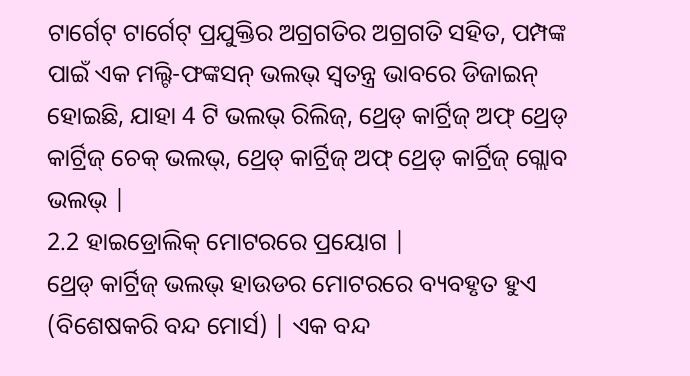ଟାର୍ଗେଟ୍ ଟାର୍ଗେଟ୍ ପ୍ରଯୁକ୍ତିର ଅଗ୍ରଗତିର ଅଗ୍ରଗତି ସହିତ, ପମ୍ପଙ୍କ ପାଇଁ ଏକ ମଲ୍ଟି-ଫଙ୍କସନ୍ ଭଲଭ୍ ସ୍ୱତନ୍ତ୍ର ଭାବରେ ଡିଜାଇନ୍ ହୋଇଛି, ଯାହା 4 ଟି ଭଲଭ୍ ରିଲିଜ୍, ଥ୍ରେଡ୍ କାର୍ଟ୍ରିଜ୍ ଅଫ୍ ଥ୍ରେଡ୍ କାର୍ଟ୍ରିଜ୍ ଚେକ୍ ଭଲଭ୍, ଥ୍ରେଡ୍ କାର୍ଟ୍ରିଜ୍ ଅଫ୍ ଥ୍ରେଡ୍ କାର୍ଟ୍ରିଜ୍ ଗ୍ଲୋବ ଭଲଭ୍ |
2.2 ହାଇଡ୍ରୋଲିକ୍ ମୋଟରରେ ପ୍ରୟୋଗ |
ଥ୍ରେଡ୍ କାର୍ଟ୍ରିଜ୍ ଭଲଭ୍ ହାଉଡର ମୋଟରରେ ବ୍ୟବହୃତ ହୁଏ (ବିଶେଷକରି ବନ୍ଦ ମୋର୍ସ) | ଏକ ବନ୍ଦ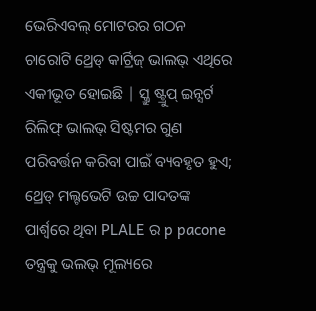ଭେରିଏବଲ୍ ମୋଟରର ଗଠନ ଚାରୋଟି ଥ୍ରେଡ୍ କାର୍ଟ୍ରିଜ୍ ଭାଲଭ୍ ଏଥିରେ ଏକୀଭୂତ ହୋଇଛି | ସ୍କ୍ରୁ ଷ୍ଟ୍ରୁପ୍ ଇନ୍ସର୍ଟ ରିଲିଫ୍ ଭାଲଭ୍ ସିଷ୍ଟମର ଗୁଣ ପରିବର୍ତ୍ତନ କରିବା ପାଇଁ ବ୍ୟବହୃତ ହୁଏ; ଥ୍ରେଡ୍ ମଲ୍ଟଭେଟି ଉଚ୍ଚ ପାଦତଙ୍କ ପାର୍ଶ୍ୱରେ ଥିବା PLALE ର p pacone ତନ୍ତ୍ରକୁ ଭଲଭ୍ ମୂଲ୍ୟରେ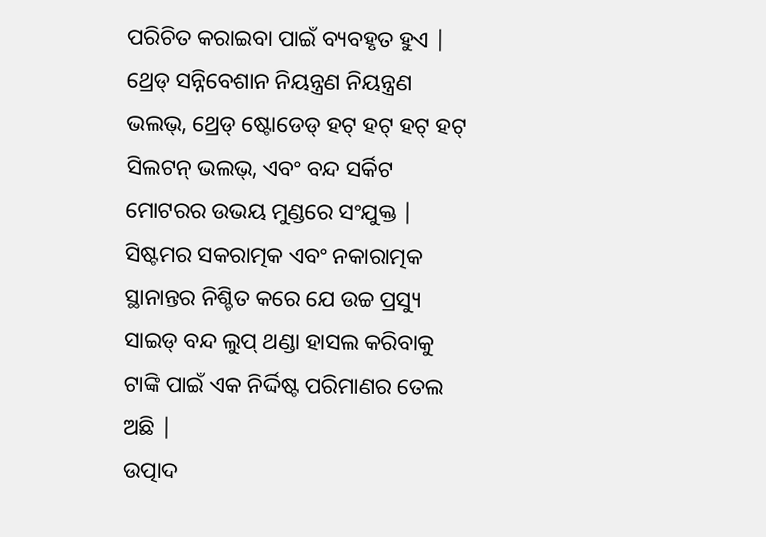ପରିଚିତ କରାଇବା ପାଇଁ ବ୍ୟବହୃତ ହୁଏ | ଥ୍ରେଡ୍ ସନ୍ନିବେଶାନ ନିୟନ୍ତ୍ରଣ ନିୟନ୍ତ୍ରଣ ଭଲଭ୍, ଥ୍ରେଡ୍ ଷ୍ଟୋଡେଡ୍ ହଟ୍ ହଟ୍ ହଟ୍ ହଟ୍ ସିଲଟନ୍ ଭଲଭ୍, ଏବଂ ବନ୍ଦ ସର୍କିଟ ମୋଟରର ଉଭୟ ମୁଣ୍ଡରେ ସଂଯୁକ୍ତ | ସିଷ୍ଟମର ସକରାତ୍ମକ ଏବଂ ନକାରାତ୍ମକ ସ୍ଥାନାନ୍ତର ନିଶ୍ଚିତ କରେ ଯେ ଉଚ୍ଚ ପ୍ରସ୍ୟୁ ସାଇଡ୍ ବନ୍ଦ ଲୁପ୍ ଥଣ୍ଡା ହାସଲ କରିବାକୁ ଟାଙ୍କି ପାଇଁ ଏକ ନିର୍ଦ୍ଦିଷ୍ଟ ପରିମାଣର ତେଲ ଅଛି |
ଉତ୍ପାଦ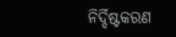ନିର୍ଦ୍ଦିଷ୍ଟକରଣ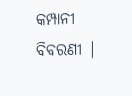କମ୍ପାନୀ ବିବରଣୀ |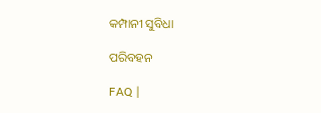କମ୍ପାନୀ ସୁବିଧା

ପରିବହନ

FAQ |